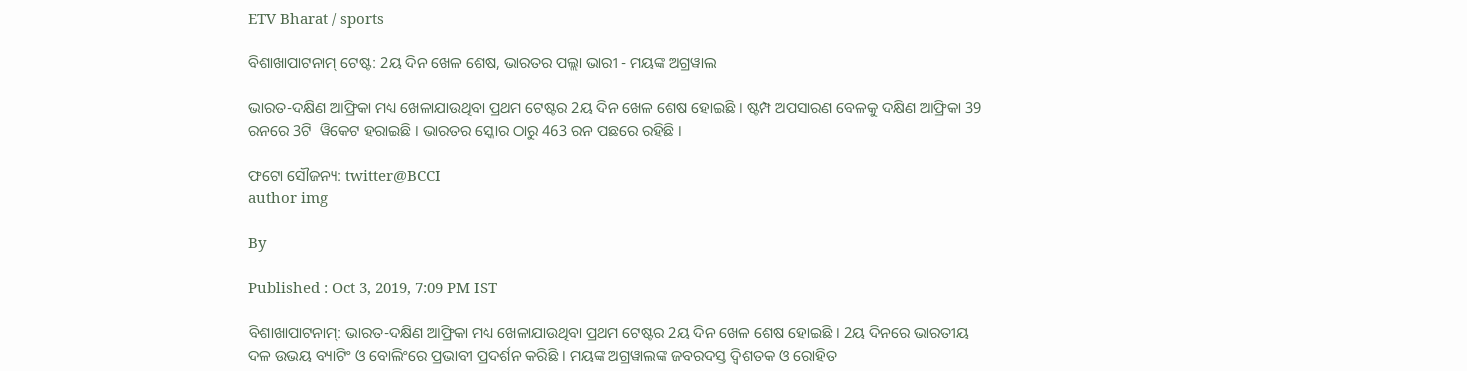ETV Bharat / sports

ବିଶାଖାପାଟନାମ୍‌ ଟେଷ୍ଟ: 2ୟ ଦିନ ଖେଳ ଶେଷ, ଭାରତର ପଲ୍ଲା ଭାରୀ - ମୟଙ୍କ ଅଗ୍ରୱାଲ

ଭାରତ-ଦକ୍ଷିଣ ଆଫ୍ରିକା ମଧ୍ୟ ଖେଳାଯାଉଥିବା ପ୍ରଥମ ଟେଷ୍ଟର 2ୟ ଦିନ ଖେଳ ଶେଷ ହୋଇଛି । ଷ୍ଟମ୍ପ ଅପସାରଣ ବେଳକୁ ଦକ୍ଷିଣ ଆଫ୍ରିକା 39 ରନରେ 3ଟି  ୱିକେଟ ହରାଇଛି । ଭାରତର ସ୍କୋର ଠାରୁ 463 ରନ ପଛରେ ରହିଛି ।

ଫଟୋ ସୌଜନ୍ୟ: twitter@BCCI
author img

By

Published : Oct 3, 2019, 7:09 PM IST

ବିଶାଖାପାଟନାମ୍‌: ଭାରତ-ଦକ୍ଷିଣ ଆଫ୍ରିକା ମଧ୍ୟ ଖେଳାଯାଉଥିବା ପ୍ରଥମ ଟେଷ୍ଟର 2ୟ ଦିନ ଖେଳ ଶେଷ ହୋଇଛି । 2ୟ ଦିନରେ ଭାରତୀୟ ଦଳ ଉଭୟ ବ୍ୟାଟିଂ ଓ ବୋଲିଂରେ ପ୍ରଭାବୀ ପ୍ରଦର୍ଶନ କରିଛି । ମୟଙ୍କ ଅଗ୍ରୱାଲଙ୍କ ଜବରଦସ୍ତ ଦ୍ବିଶତକ ଓ ରୋହିତ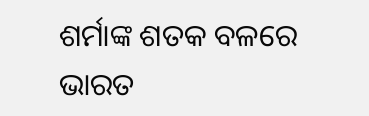ଶର୍ମାଙ୍କ ଶତକ ବଳରେ ଭାରତ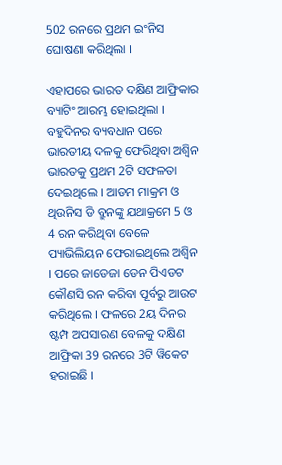502 ରନରେ ପ୍ରଥମ ଇଂନିସ ଘୋଷଣା କରିଥିଲା ।

ଏହାପରେ ଭାରତ ଦକ୍ଷିଣ ଆଫ୍ରିକାର ବ୍ୟାଟିଂ ଆରମ୍ଭ ହୋଇଥିଲା । ବହୁଦିନର ବ୍ୟବଧାନ ପରେ ଭାରତୀୟ ଦଳକୁ ଫେରିଥିବା ଅଶ୍ବିନ ଭାରତକୁ ପ୍ରଥମ 2ଟି ସଫଳତା ଦେଇଥିଲେ । ଆଡମ ମାକ୍ରମ ଓ ଥିଉନିସ ଡି ବ୍ରୁନଙ୍କୁ ଯଥାକ୍ରମେ 5 ଓ 4 ରନ କରିଥିବା ବେଳେ ପ୍ୟାଭିଲିୟନ ଫେରାଇଥିଲେ ଅଶ୍ବିନ । ପରେ ଜାଡେଜା ଡେନ ପିଏଡଟ କୌଣସି ରନ କରିବା ପୂର୍ବରୁ ଆଉଟ କରିଥିଲେ । ଫଳରେ 2ୟ ଦିନର ଷ୍ଟମ୍ପ ଅପସାରଣ ବେଳକୁ ଦକ୍ଷିଣ ଆଫ୍ରିକା 39 ରନରେ 3ଟି ୱିକେଟ ହରାଇଛି ।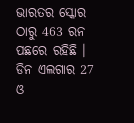ଭାରତର ସ୍କୋର ଠାରୁ 463 ରନ ପଛରେ ରହିଛି । ଡିନ ଏଲଗାର 27 ଓ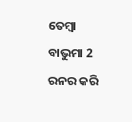ତେମ୍ବା ବାଭୁମା 2 ରନର କରି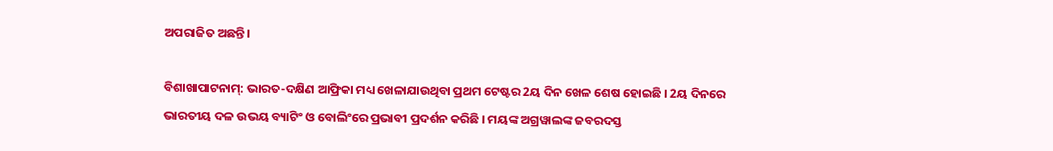ଅପରାଜିତ ଅଛନ୍ତି ।

ବିଶାଖାପାଟନାମ୍‌: ଭାରତ-ଦକ୍ଷିଣ ଆଫ୍ରିକା ମଧ୍ୟ ଖେଳାଯାଉଥିବା ପ୍ରଥମ ଟେଷ୍ଟର 2ୟ ଦିନ ଖେଳ ଶେଷ ହୋଇଛି । 2ୟ ଦିନରେ ଭାରତୀୟ ଦଳ ଉଭୟ ବ୍ୟାଟିଂ ଓ ବୋଲିଂରେ ପ୍ରଭାବୀ ପ୍ରଦର୍ଶନ କରିଛି । ମୟଙ୍କ ଅଗ୍ରୱାଲଙ୍କ ଜବରଦସ୍ତ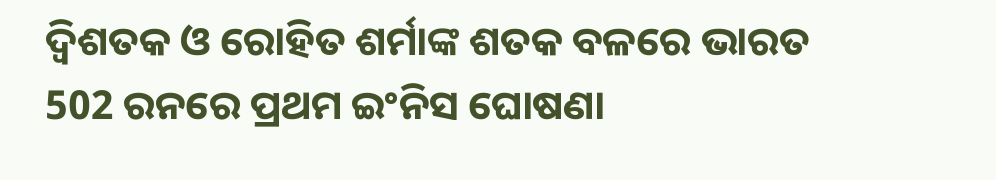ଦ୍ବିଶତକ ଓ ରୋହିତ ଶର୍ମାଙ୍କ ଶତକ ବଳରେ ଭାରତ 502 ରନରେ ପ୍ରଥମ ଇଂନିସ ଘୋଷଣା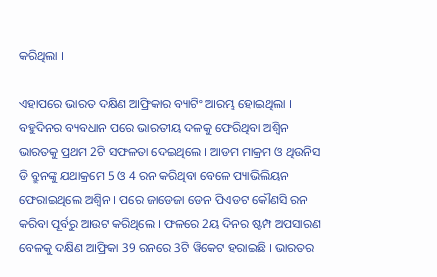କରିଥିଲା ।

ଏହାପରେ ଭାରତ ଦକ୍ଷିଣ ଆଫ୍ରିକାର ବ୍ୟାଟିଂ ଆରମ୍ଭ ହୋଇଥିଲା । ବହୁଦିନର ବ୍ୟବଧାନ ପରେ ଭାରତୀୟ ଦଳକୁ ଫେରିଥିବା ଅଶ୍ବିନ ଭାରତକୁ ପ୍ରଥମ 2ଟି ସଫଳତା ଦେଇଥିଲେ । ଆଡମ ମାକ୍ରମ ଓ ଥିଉନିସ ଡି ବ୍ରୁନଙ୍କୁ ଯଥାକ୍ରମେ 5 ଓ 4 ରନ କରିଥିବା ବେଳେ ପ୍ୟାଭିଲିୟନ ଫେରାଇଥିଲେ ଅଶ୍ବିନ । ପରେ ଜାଡେଜା ଡେନ ପିଏଡଟ କୌଣସି ରନ କରିବା ପୂର୍ବରୁ ଆଉଟ କରିଥିଲେ । ଫଳରେ 2ୟ ଦିନର ଷ୍ଟମ୍ପ ଅପସାରଣ ବେଳକୁ ଦକ୍ଷିଣ ଆଫ୍ରିକା 39 ରନରେ 3ଟି ୱିକେଟ ହରାଇଛି । ଭାରତର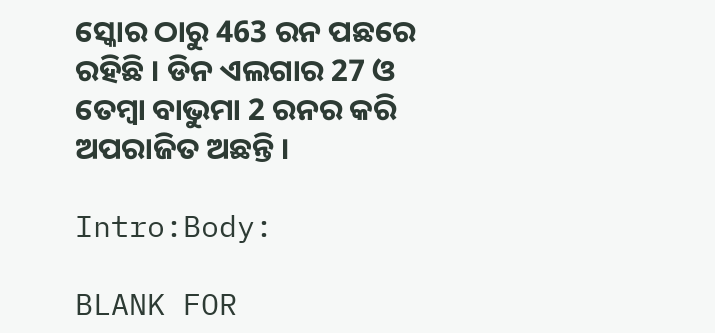ସ୍କୋର ଠାରୁ 463 ରନ ପଛରେ ରହିଛି । ଡିନ ଏଲଗାର 27 ଓ ତେମ୍ବା ବାଭୁମା 2 ରନର କରି ଅପରାଜିତ ଅଛନ୍ତି ।

Intro:Body:

BLANK FOR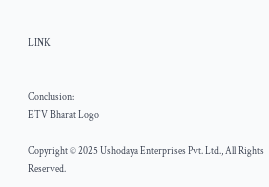LINK


Conclusion:
ETV Bharat Logo

Copyright © 2025 Ushodaya Enterprises Pvt. Ltd., All Rights Reserved.